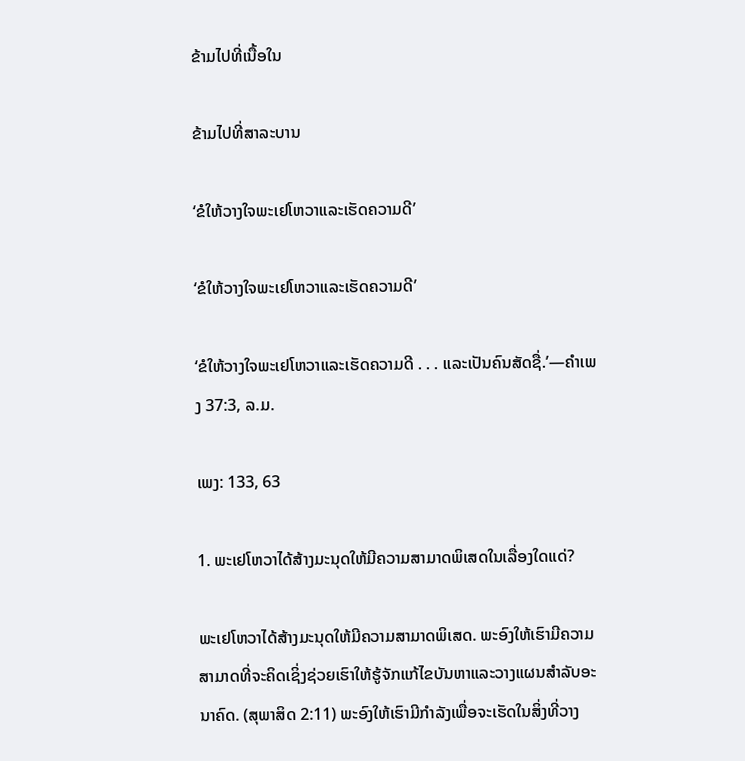ຂ້າມໄປທີ່ເນື້ອໃນ

ຂ້າມໄປທີ່ສາລະບານ

‘ຂໍໃຫ້ວາງໃຈພະເຢໂຫວາແລະເຮັດຄວາມດີ’

‘ຂໍໃຫ້ວາງໃຈພະເຢໂຫວາແລະເຮັດຄວາມດີ’

‘ຂໍໃຫ້ວາງໃຈພະເຢໂຫວາແລະເຮັດຄວາມດີ . . . ແລະເປັນຄົນສັດຊື່.’—ຄຳເພງ 37:3, ລ.ມ.

ເພງ: 133, 63

1. ພະເຢໂຫວາໄດ້ສ້າງມະນຸດໃຫ້ມີຄວາມສາມາດພິເສດໃນເລື່ອງໃດແດ່?

ພະເຢໂຫວາໄດ້ສ້າງມະນຸດໃຫ້ມີຄວາມສາມາດພິເສດ. ພະອົງໃຫ້ເຮົາມີຄວາມສາມາດທີ່ຈະຄິດເຊິ່ງຊ່ວຍເຮົາໃຫ້ຮູ້ຈັກແກ້ໄຂບັນຫາແລະວາງແຜນສຳລັບອະນາຄົດ. (ສຸພາສິດ 2:11) ພະອົງໃຫ້ເຮົາມີກຳລັງເພື່ອຈະເຮັດໃນສິ່ງທີ່ວາງ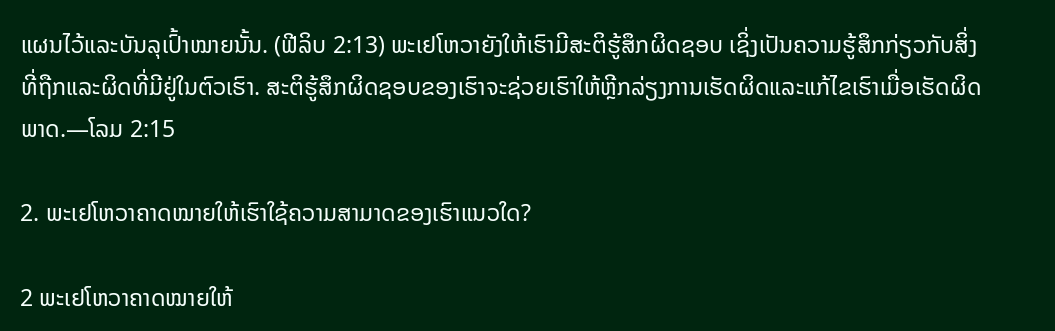ແຜນໄວ້ແລະບັນລຸເປົ້າໝາຍນັ້ນ. (ຟີລິບ 2:13) ພະເຢໂຫວາຍັງໃຫ້ເຮົາມີສະຕິຮູ້ສຶກຜິດຊອບ ເຊິ່ງເປັນຄວາມຮູ້ສຶກກ່ຽວກັບສິ່ງທີ່ຖືກແລະຜິດທີ່ມີຢູ່ໃນຕົວເຮົາ. ສະຕິຮູ້ສຶກຜິດຊອບຂອງເຮົາຈະຊ່ວຍເຮົາໃຫ້ຫຼີກລ່ຽງການເຮັດຜິດແລະແກ້ໄຂເຮົາເມື່ອເຮັດຜິດພາດ.—ໂລມ 2:15

2. ພະເຢໂຫວາຄາດໝາຍໃຫ້ເຮົາໃຊ້ຄວາມສາມາດຂອງເຮົາແນວໃດ?

2 ພະເຢໂຫວາຄາດໝາຍໃຫ້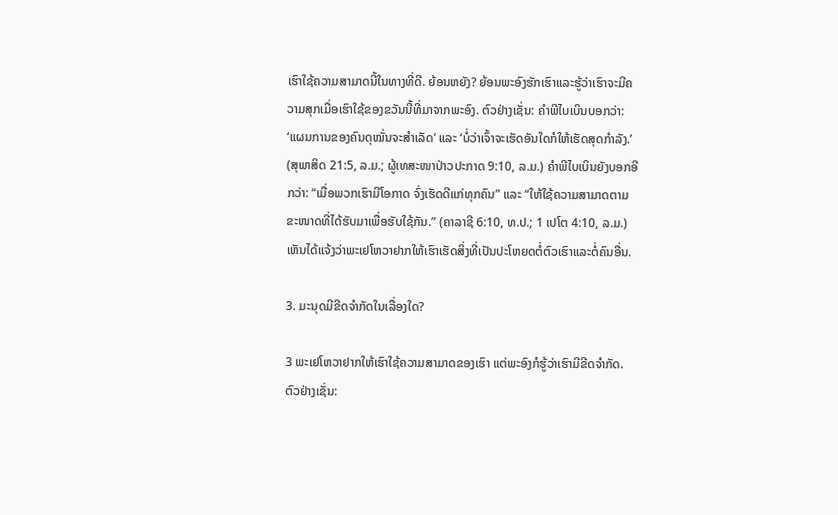ເຮົາໃຊ້ຄວາມສາມາດນີ້ໃນທາງທີ່ດີ. ຍ້ອນຫຍັງ? ຍ້ອນພະອົງຮັກເຮົາແລະຮູ້ວ່າເຮົາຈະມີຄວາມສຸກເມື່ອເຮົາໃຊ້ຂອງຂວັນນີ້ທີ່ມາຈາກພະອົງ. ຕົວຢ່າງເຊັ່ນ: ຄຳພີໄບເບິນບອກວ່າ: ‘ແຜນການຂອງຄົນດຸໝັ່ນຈະສຳເລັດ’ ແລະ ‘ບໍ່ວ່າເຈົ້າຈະເຮັດອັນໃດກໍໃຫ້ເຮັດສຸດກຳລັງ.’ (ສຸພາສິດ 21:5, ລ.ມ.; ຜູ້ເທສະໜາປ່າວປະກາດ 9:10, ລ.ມ.) ຄຳພີໄບເບິນຍັງບອກອີກວ່າ: “ເມື່ອພວກເຮົາມີໂອກາດ ຈົ່ງເຮັດດີແກ່ທຸກຄົນ” ແລະ “ໃຫ້ໃຊ້ຄວາມສາມາດຕາມຂະໜາດທີ່ໄດ້ຮັບມາເພື່ອຮັບໃຊ້ກັນ.” (ຄາລາຊີ 6:10, ທ.ປ.; 1 ເປໂຕ 4:10, ລ.ມ.) ເຫັນໄດ້ແຈ້ງວ່າພະເຢໂຫວາຢາກໃຫ້ເຮົາເຮັດສິ່ງທີ່ເປັນປະໂຫຍດຕໍ່ຕົວເຮົາແລະຕໍ່ຄົນອື່ນ.

3. ມະນຸດມີຂີດຈຳກັດໃນເລື່ອງໃດ?

3 ພະເຢໂຫວາຢາກໃຫ້ເຮົາໃຊ້ຄວາມສາມາດຂອງເຮົາ ແຕ່ພະອົງກໍຮູ້ວ່າເຮົາມີຂີດຈຳກັດ. ຕົວຢ່າງເຊັ່ນ: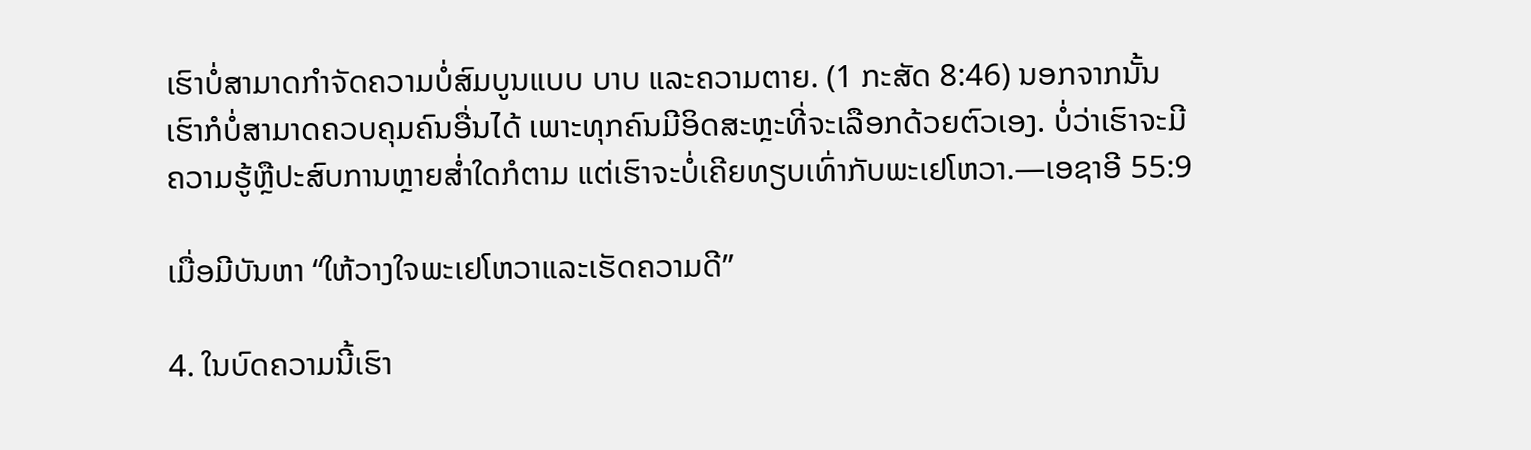ເຮົາບໍ່ສາມາດກຳຈັດຄວາມບໍ່ສົມບູນແບບ ບາບ ແລະຄວາມຕາຍ. (1 ກະສັດ 8:46) ນອກຈາກນັ້ນ ເຮົາກໍບໍ່ສາມາດຄວບຄຸມຄົນອື່ນໄດ້ ເພາະທຸກຄົນມີອິດສະຫຼະທີ່ຈະເລືອກດ້ວຍຕົວເອງ. ບໍ່ວ່າເຮົາຈະມີຄວາມຮູ້ຫຼືປະສົບການຫຼາຍສໍ່າໃດກໍຕາມ ແຕ່ເຮົາຈະບໍ່ເຄີຍທຽບເທົ່າກັບພະເຢໂຫວາ.—ເອຊາອີ 55:9

ເມື່ອມີບັນຫາ “ໃຫ້ວາງໃຈພະເຢໂຫວາແລະເຮັດຄວາມດີ”

4. ໃນບົດຄວາມນີ້ເຮົາ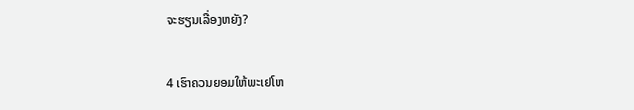ຈະຮຽນເລື່ອງຫຍັງ?

4 ເຮົາຄວນຍອມໃຫ້ພະເຢໂຫ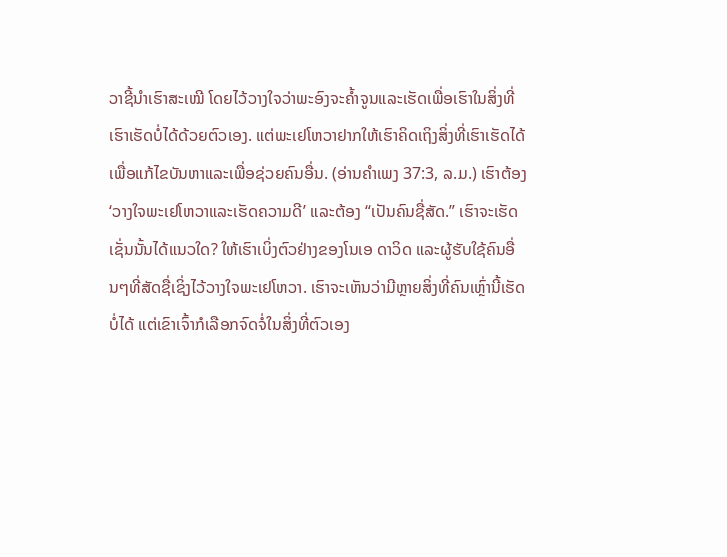ວາຊີ້ນຳເຮົາສະເໝີ ໂດຍໄວ້ວາງໃຈວ່າພະອົງຈະຄໍ້າຈູນແລະເຮັດເພື່ອເຮົາໃນສິ່ງທີ່ເຮົາເຮັດບໍ່ໄດ້ດ້ວຍຕົວເອງ. ແຕ່ພະເຢໂຫວາຢາກໃຫ້ເຮົາຄິດເຖິງສິ່ງທີ່ເຮົາເຮັດໄດ້ເພື່ອແກ້ໄຂບັນຫາແລະເພື່ອຊ່ວຍຄົນອື່ນ. (ອ່ານຄຳເພງ 37:3, ລ.ມ.) ເຮົາຕ້ອງ ‘ວາງໃຈພະເຢໂຫວາແລະເຮັດຄວາມດີ’ ແລະຕ້ອງ “ເປັນຄົນຊື່ສັດ.” ເຮົາຈະເຮັດເຊັ່ນນັ້ນໄດ້ແນວໃດ? ໃຫ້ເຮົາເບິ່ງຕົວຢ່າງຂອງໂນເອ ດາວິດ ແລະຜູ້ຮັບໃຊ້ຄົນອື່ນໆທີ່ສັດຊື່ເຊິ່ງໄວ້ວາງໃຈພະເຢໂຫວາ. ເຮົາຈະເຫັນວ່າມີຫຼາຍສິ່ງທີ່ຄົນເຫຼົ່ານີ້ເຮັດບໍ່ໄດ້ ແຕ່ເຂົາເຈົ້າກໍເລືອກຈົດຈໍ່ໃນສິ່ງທີ່ຕົວເອງ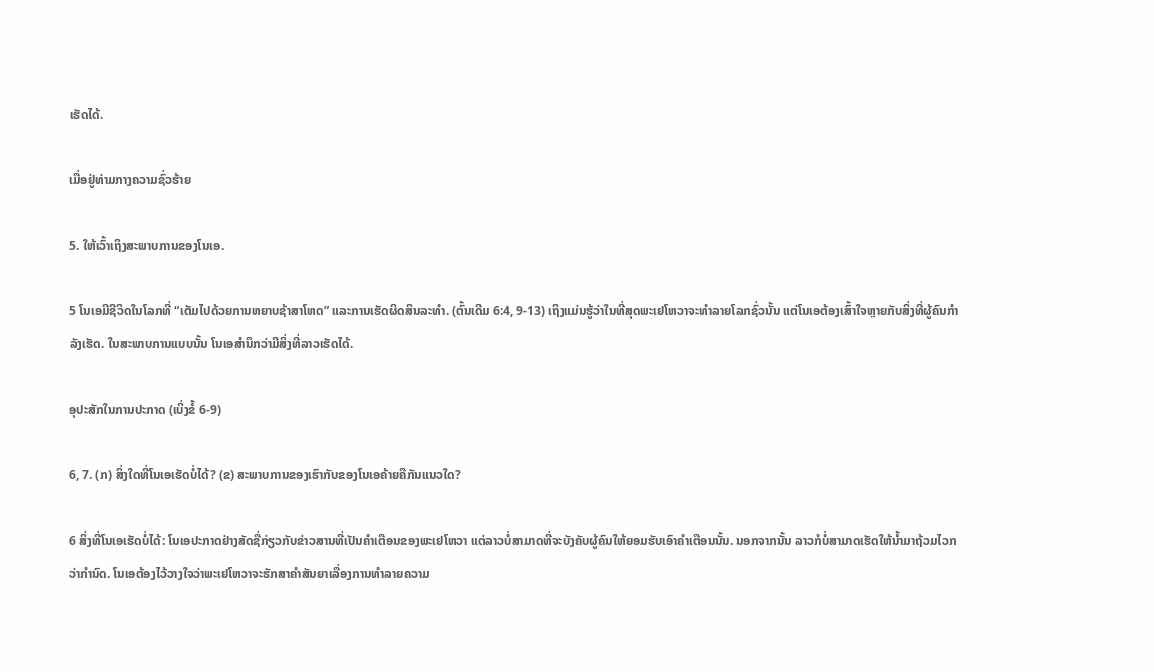ເຮັດໄດ້.

ເມື່ອຢູ່ທ່າມກາງຄວາມຊົ່ວຮ້າຍ

5. ໃຫ້ເວົ້າເຖິງສະພາບການຂອງໂນເອ.

5 ໂນເອມີຊີວິດໃນໂລກທີ່ “ເຕັມໄປດ້ວຍການຫຍາບຊ້າສາໂຫດ” ແລະການເຮັດຜິດສິນລະທຳ. (ຕົ້ນເດີມ 6:4, 9-13) ເຖິງແມ່ນຮູ້ວ່າໃນທີ່ສຸດພະເຢໂຫວາຈະທຳລາຍໂລກຊົ່ວນັ້ນ ແຕ່ໂນເອຕ້ອງເສົ້າໃຈຫຼາຍກັບສິ່ງທີ່ຜູ້ຄົນກຳລັງເຮັດ. ໃນສະພາບການແບບນັ້ນ ໂນເອສຳນຶກວ່າມີສິ່ງທີ່ລາວເຮັດໄດ້.

ອຸປະສັກໃນການປະກາດ (ເບິ່ງຂໍ້ 6-9)

6, 7. (ກ) ສິ່ງໃດທີ່ໂນເອເຮັດບໍ່ໄດ້? (ຂ) ສະພາບການຂອງເຮົາກັບຂອງໂນເອຄ້າຍຄືກັນແນວໃດ?

6 ສິ່ງທີ່ໂນເອເຮັດບໍ່ໄດ້: ໂນເອປະກາດຢ່າງສັດຊື່ກ່ຽວກັບຂ່າວສານທີ່ເປັນຄຳເຕືອນຂອງພະເຢໂຫວາ ແຕ່ລາວບໍ່ສາມາດທີ່ຈະບັງຄັບຜູ້ຄົນໃຫ້ຍອມຮັບເອົາຄຳເຕືອນນັ້ນ. ນອກຈາກນັ້ນ ລາວກໍບໍ່ສາມາດເຮັດໃຫ້ນໍ້າມາຖ້ວມໄວກວ່າກຳນົດ. ໂນເອຕ້ອງໄວ້ວາງໃຈວ່າພະເຢໂຫວາຈະຮັກສາຄຳສັນຍາເລື່ອງການທຳລາຍຄວາມ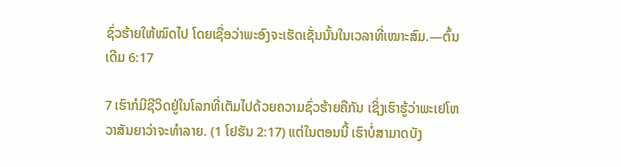ຊົ່ວຮ້າຍໃຫ້ໝົດໄປ ໂດຍເຊື່ອວ່າພະອົງຈະເຮັດເຊັ່ນນັ້ນໃນເວລາທີ່ເໝາະສົມ.—ຕົ້ນເດີມ 6:17

7 ເຮົາກໍມີຊີວິດຢູ່ໃນໂລກທີ່ເຕັມໄປດ້ວຍຄວາມຊົ່ວຮ້າຍຄືກັນ ເຊິ່ງເຮົາຮູ້ວ່າພະເຢໂຫວາສັນຍາວ່າຈະທຳລາຍ. (1 ໂຢຮັນ 2:17) ແຕ່ໃນຕອນນີ້ ເຮົາບໍ່ສາມາດບັງ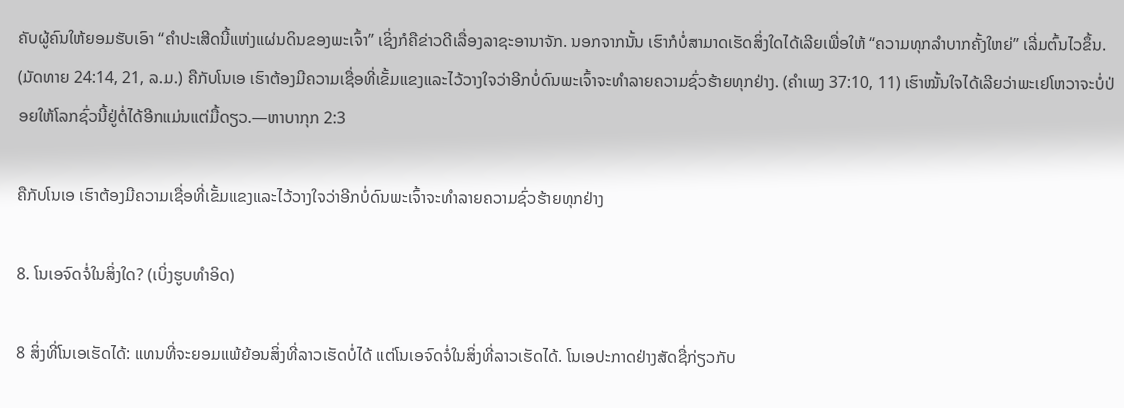ຄັບຜູ້ຄົນໃຫ້ຍອມຮັບເອົາ “ຄຳປະເສີດນີ້ແຫ່ງແຜ່ນດິນຂອງພະເຈົ້າ” ເຊິ່ງກໍຄືຂ່າວດີເລື່ອງລາຊະອານາຈັກ. ນອກຈາກນັ້ນ ເຮົາກໍບໍ່ສາມາດເຮັດສິ່ງໃດໄດ້ເລີຍເພື່ອໃຫ້ “ຄວາມທຸກລຳບາກຄັ້ງໃຫຍ່” ເລີ່ມຕົ້ນໄວຂຶ້ນ. (ມັດທາຍ 24:14, 21, ລ.ມ.) ຄືກັບໂນເອ ເຮົາຕ້ອງມີຄວາມເຊື່ອທີ່ເຂັ້ມແຂງແລະໄວ້ວາງໃຈວ່າອີກບໍ່ດົນພະເຈົ້າຈະທຳລາຍຄວາມຊົ່ວຮ້າຍທຸກຢ່າງ. (ຄຳເພງ 37:10, 11) ເຮົາໝັ້ນໃຈໄດ້ເລີຍວ່າພະເຢໂຫວາຈະບໍ່ປ່ອຍໃຫ້ໂລກຊົ່ວນີ້ຢູ່ຕໍ່ໄດ້ອີກແມ່ນແຕ່ມື້ດຽວ.—ຫາບາກຸກ 2:3

ຄືກັບໂນເອ ເຮົາຕ້ອງມີຄວາມເຊື່ອທີ່ເຂັ້ມແຂງແລະໄວ້ວາງໃຈວ່າອີກບໍ່ດົນພະເຈົ້າຈະທຳລາຍຄວາມຊົ່ວຮ້າຍທຸກຢ່າງ

8. ໂນເອຈົດຈໍ່ໃນສິ່ງໃດ? (ເບິ່ງຮູບທຳອິດ)

8 ສິ່ງທີ່ໂນເອເຮັດໄດ້: ແທນທີ່ຈະຍອມແພ້ຍ້ອນສິ່ງທີ່ລາວເຮັດບໍ່ໄດ້ ແຕ່ໂນເອຈົດຈໍ່ໃນສິ່ງທີ່ລາວເຮັດໄດ້. ໂນເອປະກາດຢ່າງສັດຊື່ກ່ຽວກັບ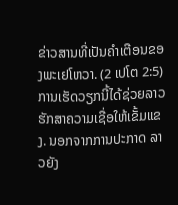ຂ່າວສານທີ່ເປັນຄຳເຕືອນຂອງພະເຢໂຫວາ. (2 ເປໂຕ 2:5) ການເຮັດວຽກນີ້ໄດ້ຊ່ວຍລາວຮັກສາຄວາມເຊື່ອໃຫ້ເຂັ້ມແຂງ. ນອກຈາກການປະກາດ ລາວຍັງ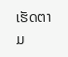ເຮັດຕາມ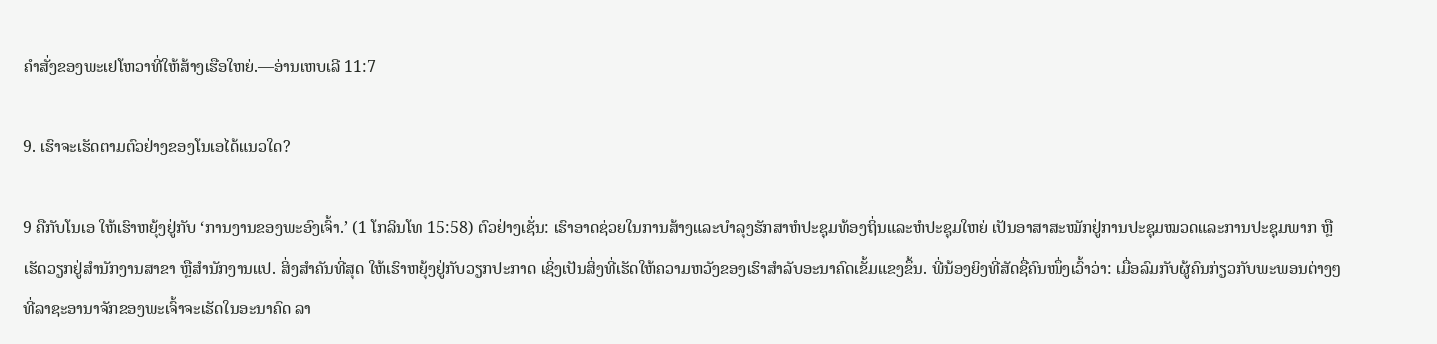ຄຳສັ່ງຂອງພະເຢໂຫວາທີ່ໃຫ້ສ້າງເຮືອໃຫຍ່.—ອ່ານເຫບເລີ 11:7

9. ເຮົາຈະເຮັດຕາມຕົວຢ່າງຂອງໂນເອໄດ້ແນວໃດ?

9 ຄືກັບໂນເອ ໃຫ້ເຮົາຫຍຸ້ງຢູ່ກັບ ‘ການງານຂອງພະອົງເຈົ້າ.’ (1 ໂກລິນໂທ 15:58) ຕົວຢ່າງເຊັ່ນ: ເຮົາອາດຊ່ວຍໃນການສ້າງແລະບຳລຸງຮັກສາຫໍປະຊຸມທ້ອງຖິ່ນແລະຫໍປະຊຸມໃຫຍ່ ເປັນອາສາສະໝັກຢູ່ການປະຊຸມໝວດແລະການປະຊຸມພາກ ຫຼືເຮັດວຽກຢູ່ສຳນັກງານສາຂາ ຫຼືສຳນັກງານແປ. ສິ່ງສຳຄັນທີ່ສຸດ ໃຫ້ເຮົາຫຍຸ້ງຢູ່ກັບວຽກປະກາດ ເຊິ່ງເປັນສິ່ງທີ່ເຮັດໃຫ້ຄວາມຫວັງຂອງເຮົາສຳລັບອະນາຄົດເຂັ້ມແຂງຂຶ້ນ. ພີ່ນ້ອງຍິງທີ່ສັດຊື່ຄົນໜຶ່ງເວົ້າວ່າ: ເມື່ອລົມກັບຜູ້ຄົນກ່ຽວກັບພະພອນຕ່າງໆທີ່ລາຊະອານາຈັກຂອງພະເຈົ້າຈະເຮັດໃນອະນາຄົດ ລາ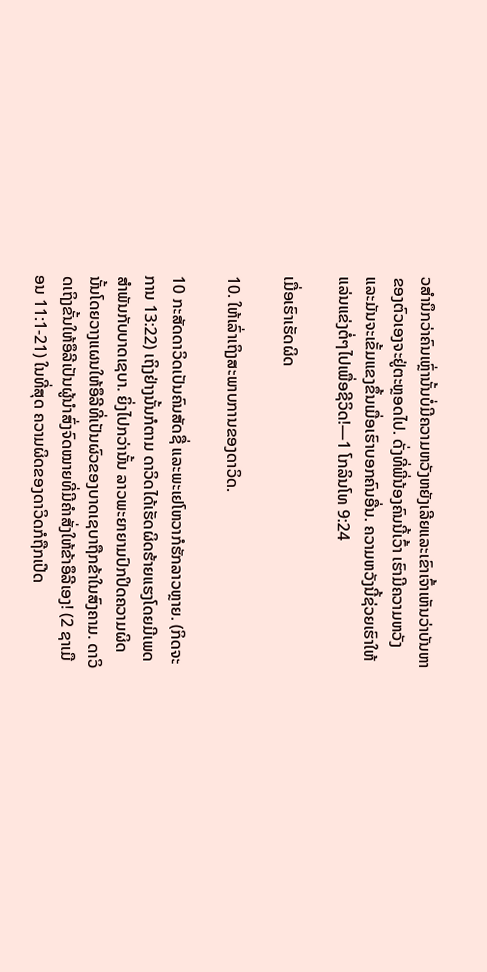ວສຳນຶກວ່າຄົນເຫຼົ່ານັ້ນບໍ່ມີຄວາມຫວັງຫຍັງເລີຍແລະເຂົາເຈົ້າເຫັນວ່າບັນຫາຂອງຕົວເອງຈະຢູ່ຕະຫຼອດໄປ. ດັ່ງທີ່ພີ່ນ້ອງຄົນນີ້ເວົ້າ ເຮົາມີຄວາມຫວັງແລະມັນຈະເຂັ້ມແຂງຂຶ້ນເມື່ອເຮົາບອກຄົນອື່ນ. ຄວາມຫວັງນີ້ຊ່ວຍເຮົາໃຫ້ແລ່ນແຂ່ງຕໍ່ໆໄປເພື່ອຊີວິດ!—1 ໂກລິນໂທ 9:24

ເມື່ອເຮົາເຮັດຜິດ

10. ໃຫ້ເລົ່າເຖິງສະພາບການຂອງດາວິດ.

10 ກະສັດດາວິດເປັນຄົນສັດຊື່ ແລະພະເຢໂຫວາກໍຮັກລາວຫຼາຍ. (ກິດຈະການ 13:22) ເຖິງຢ່າງນັ້ນກໍຕາມ ດາວິດໄດ້ເຮັດຜິດຮ້າຍແຮງໂດຍມີເພດສຳພັນກັບບາດເຊບາ. ຍິ່ງໄປກວ່ານັ້ນ ລາວພະຍາຍາມປົກປິດຄວາມຜິດນັ້ນໂດຍວາງແຜນໃຫ້ອຶລີທີ່ເປັນຜົວຂອງບາດເຊບາຖືກຂ້າໃນສົງຄາມ. ດາວິດເຖິງຂັ້ນໃຫ້ອຶລີເປັນຜູ້ນຳສົ່ງຈົດໝາຍທີ່ມີຄຳສັ່ງໃຫ້ຂ້າອຶລີເອງ! (2 ຊາເມືອນ 11:1-21) ໃນທີ່ສຸດ ຄວາມຜິດຂອງດາວິດກໍຖືກເປີດ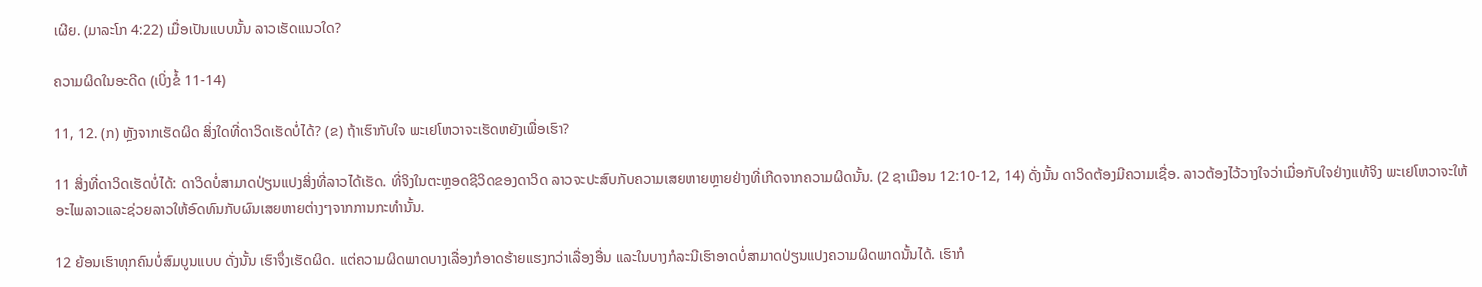ເຜີຍ. (ມາລະໂກ 4:22) ເມື່ອເປັນແບບນັ້ນ ລາວເຮັດແນວໃດ?

ຄວາມຜິດໃນອະດີດ (ເບິ່ງຂໍ້ 11-14)

11, 12. (ກ) ຫຼັງຈາກເຮັດຜິດ ສິ່ງໃດທີ່ດາວິດເຮັດບໍ່ໄດ້? (ຂ) ຖ້າເຮົາກັບໃຈ ພະເຢໂຫວາຈະເຮັດຫຍັງເພື່ອເຮົາ?

11 ສິ່ງທີ່ດາວິດເຮັດບໍ່ໄດ້: ດາວິດບໍ່ສາມາດປ່ຽນແປງສິ່ງທີ່ລາວໄດ້ເຮັດ. ທີ່ຈິງໃນຕະຫຼອດຊີວິດຂອງດາວິດ ລາວຈະປະສົບກັບຄວາມເສຍຫາຍຫຼາຍຢ່າງທີ່ເກີດຈາກຄວາມຜິດນັ້ນ. (2 ຊາເມືອນ 12:10-12, 14) ດັ່ງນັ້ນ ດາວິດຕ້ອງມີຄວາມເຊື່ອ. ລາວຕ້ອງໄວ້ວາງໃຈວ່າເມື່ອກັບໃຈຢ່າງແທ້ຈິງ ພະເຢໂຫວາຈະໃຫ້ອະໄພລາວແລະຊ່ວຍລາວໃຫ້ອົດທົນກັບຜົນເສຍຫາຍຕ່າງໆຈາກການກະທຳນັ້ນ.

12 ຍ້ອນເຮົາທຸກຄົນບໍ່ສົມບູນແບບ ດັ່ງນັ້ນ ເຮົາຈຶ່ງເຮັດຜິດ. ແຕ່ຄວາມຜິດພາດບາງເລື່ອງກໍອາດຮ້າຍແຮງກວ່າເລື່ອງອື່ນ ແລະໃນບາງກໍລະນີເຮົາອາດບໍ່ສາມາດປ່ຽນແປງຄວາມຜິດພາດນັ້ນໄດ້. ເຮົາກໍ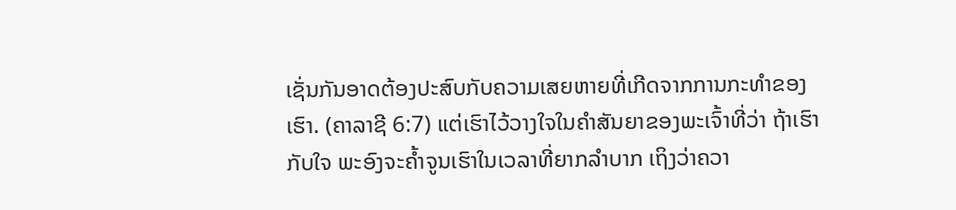ເຊັ່ນກັນອາດຕ້ອງປະສົບກັບຄວາມເສຍຫາຍທີ່ເກີດຈາກການກະທຳຂອງເຮົາ. (ຄາລາຊີ 6:7) ແຕ່ເຮົາໄວ້ວາງໃຈໃນຄຳສັນຍາຂອງພະເຈົ້າທີ່ວ່າ ຖ້າເຮົາກັບໃຈ ພະອົງຈະຄໍ້າຈູນເຮົາໃນເວລາທີ່ຍາກລຳບາກ ເຖິງວ່າຄວາ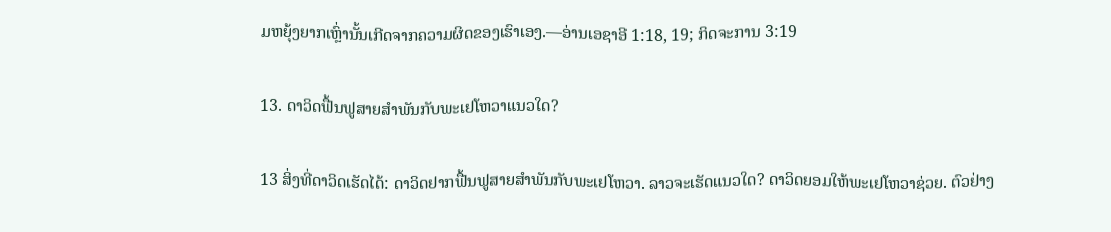ມຫຍຸ້ງຍາກເຫຼົ່ານັ້ນເກີດຈາກຄວາມຜິດຂອງເຮົາເອງ.—ອ່ານເອຊາອີ 1:18, 19; ກິດຈະການ 3:19

13. ດາວິດຟື້ນຟູສາຍສຳພັນກັບພະເຢໂຫວາແນວໃດ?

13 ສິ່ງທີ່ດາວິດເຮັດໄດ້: ດາວິດຢາກຟື້ນຟູສາຍສຳພັນກັບພະເຢໂຫວາ. ລາວຈະເຮັດແນວໃດ? ດາວິດຍອມໃຫ້ພະເຢໂຫວາຊ່ວຍ. ຕົວຢ່າງ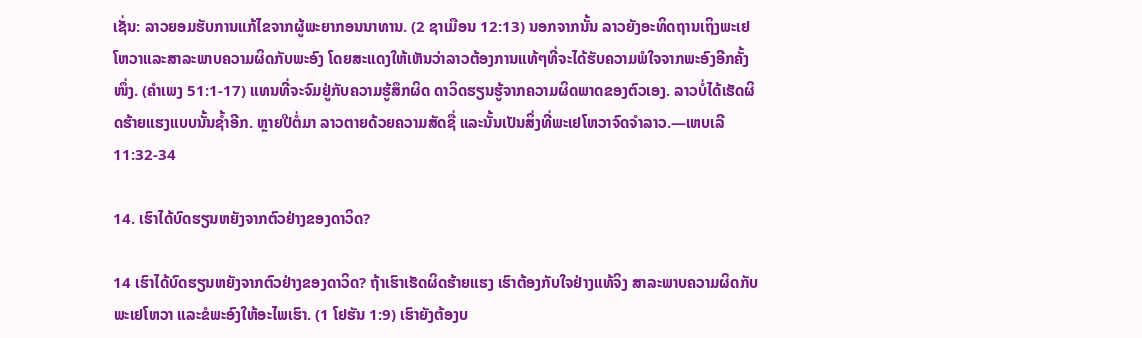ເຊັ່ນ: ລາວຍອມຮັບການແກ້ໄຂຈາກຜູ້ພະຍາກອນນາທານ. (2 ຊາເມືອນ 12:13) ນອກຈາກນັ້ນ ລາວຍັງອະທິດຖານເຖິງພະເຢໂຫວາແລະສາລະພາບຄວາມຜິດກັບພະອົງ ໂດຍສະແດງໃຫ້ເຫັນວ່າລາວຕ້ອງການແທ້ໆທີ່ຈະໄດ້ຮັບຄວາມພໍໃຈຈາກພະອົງອີກຄັ້ງໜຶ່ງ. (ຄຳເພງ 51:1-17) ແທນທີ່ຈະຈົມຢູ່ກັບຄວາມຮູ້ສຶກຜິດ ດາວິດຮຽນຮູ້ຈາກຄວາມຜິດພາດຂອງຕົວເອງ. ລາວບໍ່ໄດ້ເຮັດຜິດຮ້າຍແຮງແບບນັ້ນຊໍ້າອີກ. ຫຼາຍປີຕໍ່ມາ ລາວຕາຍດ້ວຍຄວາມສັດຊື່ ແລະນັ້ນເປັນສິ່ງທີ່ພະເຢໂຫວາຈົດຈຳລາວ.—ເຫບເລີ 11:32-34

14. ເຮົາໄດ້ບົດຮຽນຫຍັງຈາກຕົວຢ່າງຂອງດາວິດ?

14 ເຮົາໄດ້ບົດຮຽນຫຍັງຈາກຕົວຢ່າງຂອງດາວິດ? ຖ້າເຮົາເຮັດຜິດຮ້າຍແຮງ ເຮົາຕ້ອງກັບໃຈຢ່າງແທ້ຈິງ ສາລະພາບຄວາມຜິດກັບພະເຢໂຫວາ ແລະຂໍພະອົງໃຫ້ອະໄພເຮົາ. (1 ໂຢຮັນ 1:9) ເຮົາຍັງຕ້ອງບ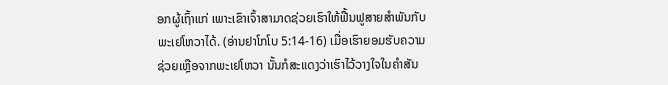ອກຜູ້ເຖົ້າແກ່ ເພາະເຂົາເຈົ້າສາມາດຊ່ວຍເຮົາໃຫ້ຟື້ນຟູສາຍສຳພັນກັບພະເຢໂຫວາໄດ້. (ອ່ານຢາໂກໂບ 5:14-16) ເມື່ອເຮົາຍອມຮັບຄວາມຊ່ວຍເຫຼືອຈາກພະເຢໂຫວາ ນັ້ນກໍສະແດງວ່າເຮົາໄວ້ວາງໃຈໃນຄຳສັນ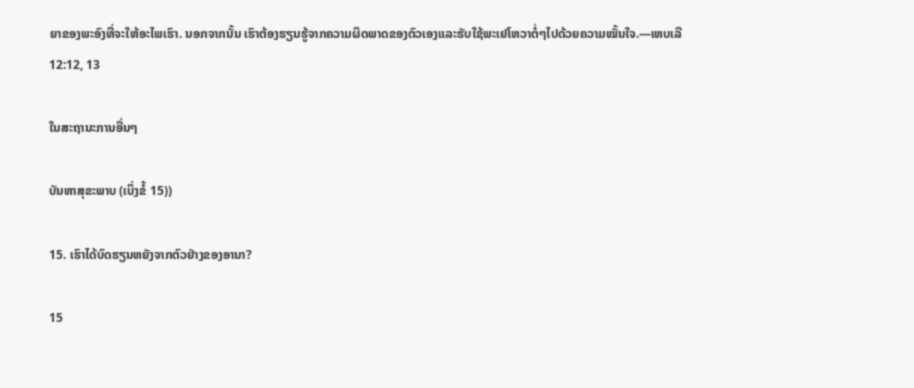ຍາຂອງພະອົງທີ່ຈະໃຫ້ອະໄພເຮົາ. ນອກຈາກນັ້ນ ເຮົາຕ້ອງຮຽນຮູ້ຈາກຄວາມຜິດພາດຂອງຕົວເອງແລະຮັບໃຊ້ພະເຢໂຫວາຕໍ່ໆໄປດ້ວຍຄວາມໝັ້ນໃຈ.—ເຫບເລີ 12:12, 13

ໃນສະຖານະການອື່ນໆ

ບັນຫາສຸຂະພາບ (ເບິ່ງຂໍ້ 15))

15. ເຮົາໄດ້ບົດຮຽນຫຍັງຈາກຕົວຢ່າງຂອງອານາ?

15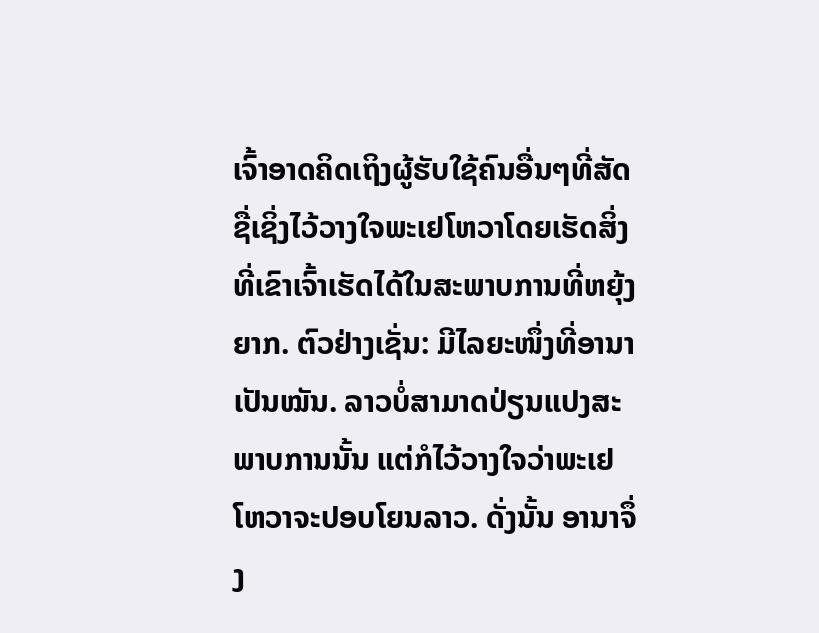ເຈົ້າອາດຄິດເຖິງຜູ້ຮັບໃຊ້ຄົນອື່ນໆທີ່ສັດຊື່ເຊິ່ງໄວ້ວາງໃຈພະເຢໂຫວາໂດຍເຮັດສິ່ງທີ່ເຂົາເຈົ້າເຮັດໄດ້ໃນສະພາບການທີ່ຫຍຸ້ງຍາກ. ຕົວຢ່າງເຊັ່ນ: ມີໄລຍະໜຶ່ງທີ່ອານາເປັນໝັນ. ລາວບໍ່ສາມາດປ່ຽນແປງສະພາບການນັ້ນ ແຕ່ກໍໄວ້ວາງໃຈວ່າພະເຢໂຫວາຈະປອບໂຍນລາວ. ດັ່ງນັ້ນ ອານາຈຶ່ງ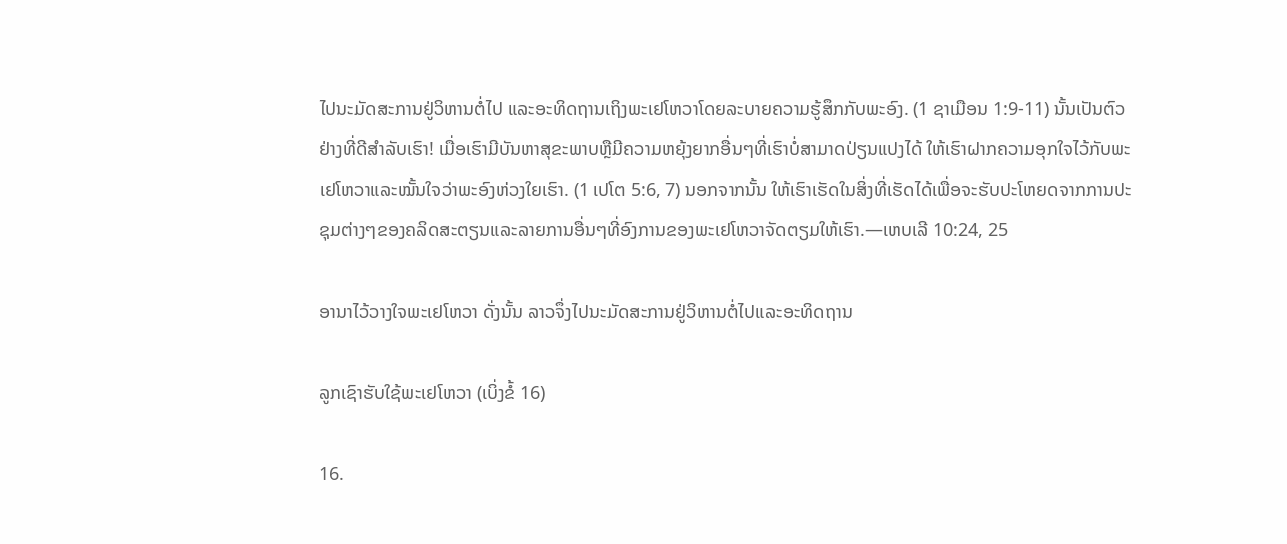ໄປນະມັດສະການຢູ່ວິຫານຕໍ່ໄປ ແລະອະທິດຖານເຖິງພະເຢໂຫວາໂດຍລະບາຍຄວາມຮູ້ສຶກກັບພະອົງ. (1 ຊາເມືອນ 1:9-11) ນັ້ນເປັນຕົວຢ່າງທີ່ດີສຳລັບເຮົາ! ເມື່ອເຮົາມີບັນຫາສຸຂະພາບຫຼືມີຄວາມຫຍຸ້ງຍາກອື່ນໆທີ່ເຮົາບໍ່ສາມາດປ່ຽນແປງໄດ້ ໃຫ້ເຮົາຝາກຄວາມອຸກໃຈໄວ້ກັບພະເຢໂຫວາແລະໝັ້ນໃຈວ່າພະອົງຫ່ວງໃຍເຮົາ. (1 ເປໂຕ 5:6, 7) ນອກຈາກນັ້ນ ໃຫ້ເຮົາເຮັດໃນສິ່ງທີ່ເຮັດໄດ້ເພື່ອຈະຮັບປະໂຫຍດຈາກການປະຊຸມຕ່າງໆຂອງຄລິດສະຕຽນແລະລາຍການອື່ນໆທີ່ອົງການຂອງພະເຢໂຫວາຈັດຕຽມໃຫ້ເຮົາ.—ເຫບເລີ 10:24, 25

ອານາໄວ້ວາງໃຈພະເຢໂຫວາ ດັ່ງນັ້ນ ລາວຈຶ່ງໄປນະມັດສະການຢູ່ວິຫານຕໍ່ໄປແລະອະທິດຖານ

ລູກເຊົາຮັບໃຊ້ພະເຢໂຫວາ (ເບິ່ງຂໍ້ 16)

16.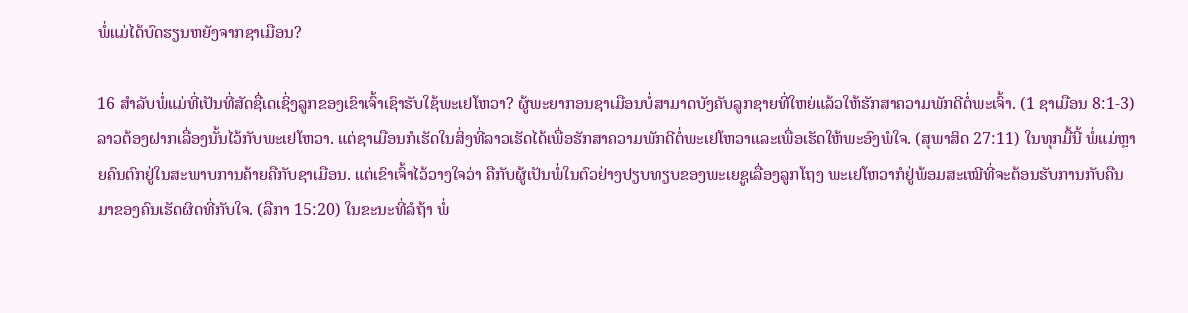ພໍ່ແມ່ໄດ້ບົດຮຽນຫຍັງຈາກຊາເມືອນ?

16 ສຳລັບພໍ່ແມ່ທີ່ເປັນທີ່ສັດຊື່ເດເຊິ່ງລູກຂອງເຂົາເຈົ້າເຊົາຮັບໃຊ້ພະເຢໂຫວາ? ຜູ້ພະຍາກອນຊາເມືອນບໍ່ສາມາດບັງຄັບລູກຊາຍທີ່ໃຫຍ່ແລ້ວໃຫ້ຮັກສາຄວາມພັກດີຕໍ່ພະເຈົ້າ. (1 ຊາເມືອນ 8:1-3) ລາວຕ້ອງຝາກເລື່ອງນັ້ນໄວ້ກັບພະເຢໂຫວາ. ແຕ່ຊາເມືອນກໍເຮັດໃນສິ່ງທີ່ລາວເຮັດໄດ້ເພື່ອຮັກສາຄວາມພັກດີຕໍ່ພະເຢໂຫວາແລະເພື່ອເຮັດໃຫ້ພະອົງພໍໃຈ. (ສຸພາສິດ 27:11) ໃນທຸກມື້ນີ້ ພໍ່ແມ່ຫຼາຍຄົນຕົກຢູ່ໃນສະພາບການຄ້າຍຄືກັບຊາເມືອນ. ແຕ່ເຂົາເຈົ້າໄວ້ວາງໃຈວ່າ ຄືກັບຜູ້ເປັນພໍ່ໃນຕົວຢ່າງປຽບທຽບຂອງພະເຍຊູເລື່ອງລູກໂຖງ ພະເຢໂຫວາກໍຢູ່ພ້ອມສະເໝີທີ່ຈະຕ້ອນຮັບການກັບຄືນມາຂອງຄົນເຮັດຜິດທີ່ກັບໃຈ. (ລືກາ 15:20) ໃນຂະນະທີ່ລໍຖ້າ ພໍ່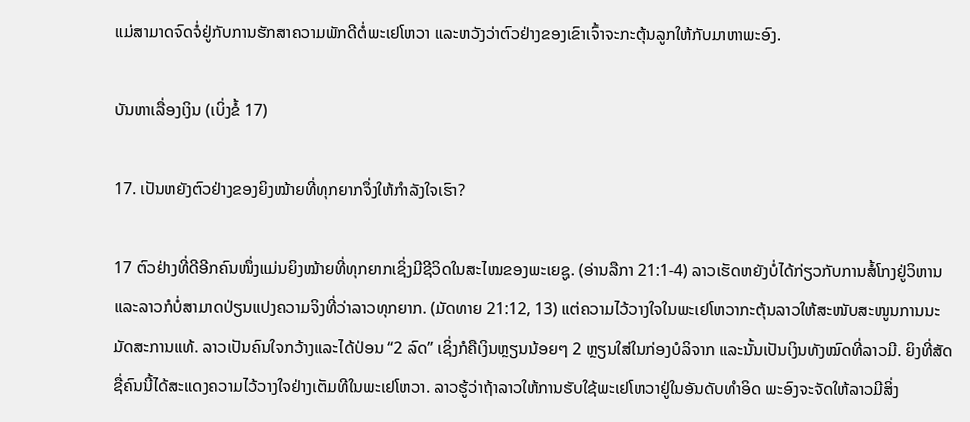ແມ່ສາມາດຈົດຈໍ່ຢູ່ກັບການຮັກສາຄວາມພັກດີຕໍ່ພະເຢໂຫວາ ແລະຫວັງວ່າຕົວຢ່າງຂອງເຂົາເຈົ້າຈະກະຕຸ້ນລູກໃຫ້ກັບມາຫາພະອົງ.

ບັນຫາເລື່ອງເງິນ (ເບິ່ງຂໍ້ 17)

17. ເປັນຫຍັງຕົວຢ່າງຂອງຍິງໝ້າຍທີ່ທຸກຍາກຈຶ່ງໃຫ້ກຳລັງໃຈເຮົາ?

17 ຕົວຢ່າງທີ່ດີອີກຄົນໜຶ່ງແມ່ນຍິງໝ້າຍທີ່ທຸກຍາກເຊິ່ງມີຊີວິດໃນສະໄໝຂອງພະເຍຊູ. (ອ່ານລືກາ 21:1-4) ລາວເຮັດຫຍັງບໍ່ໄດ້ກ່ຽວກັບການສໍ້ໂກງຢູ່ວິຫານ ແລະລາວກໍບໍ່ສາມາດປ່ຽນແປງຄວາມຈິງທີ່ວ່າລາວທຸກຍາກ. (ມັດທາຍ 21:12, 13) ແຕ່ຄວາມໄວ້ວາງໃຈໃນພະເຢໂຫວາກະຕຸ້ນລາວໃຫ້ສະໜັບສະໜູນການນະມັດສະການແທ້. ລາວເປັນຄົນໃຈກວ້າງແລະໄດ້ປ່ອນ “2 ລົດ” ເຊິ່ງກໍຄືເງິນຫຼຽນນ້ອຍໆ 2 ຫຼຽນໃສ່ໃນກ່ອງບໍລິຈາກ ແລະນັ້ນເປັນເງິນທັງໝົດທີ່ລາວມີ. ຍິງທີ່ສັດຊື່ຄົນນີ້ໄດ້ສະແດງຄວາມໄວ້ວາງໃຈຢ່າງເຕັມທີໃນພະເຢໂຫວາ. ລາວຮູ້ວ່າຖ້າລາວໃຫ້ການຮັບໃຊ້ພະເຢໂຫວາຢູ່ໃນອັນດັບທຳອິດ ພະອົງຈະຈັດໃຫ້ລາວມີສິ່ງ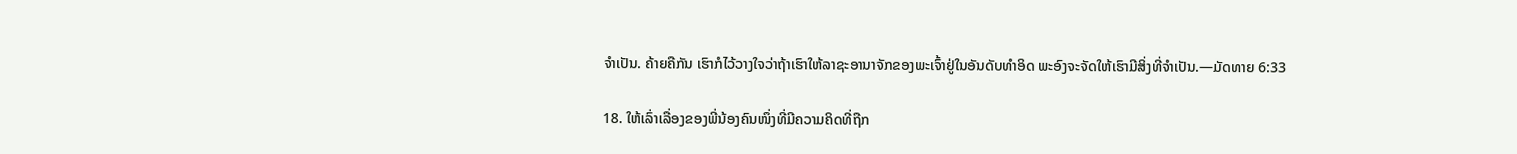ຈຳເປັນ. ຄ້າຍຄືກັນ ເຮົາກໍໄວ້ວາງໃຈວ່າຖ້າເຮົາໃຫ້ລາຊະອານາຈັກຂອງພະເຈົ້າຢູ່ໃນອັນດັບທຳອິດ ພະອົງຈະຈັດໃຫ້ເຮົາມີສິ່ງທີ່ຈຳເປັນ.—ມັດທາຍ 6:33

18. ໃຫ້ເລົ່າເລື່ອງຂອງພີ່ນ້ອງຄົນໜຶ່ງທີ່ມີຄວາມຄິດທີ່ຖືກ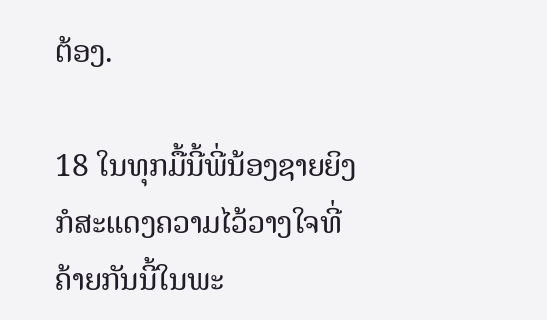ຕ້ອງ.

18 ໃນທຸກມື້ນີ້ພີ່ນ້ອງຊາຍຍິງກໍສະແດງຄວາມໄວ້ວາງໃຈທີ່ຄ້າຍກັນນີ້ໃນພະ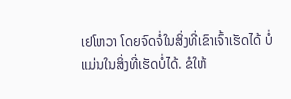ເຢໂຫວາ ໂດຍຈົດຈໍ່ໃນສິ່ງທີ່ເຂົາເຈົ້າເຮັດໄດ້ ບໍ່ແມ່ນໃນສິ່ງທີ່ເຮັດບໍ່ໄດ້. ຂໍໃຫ້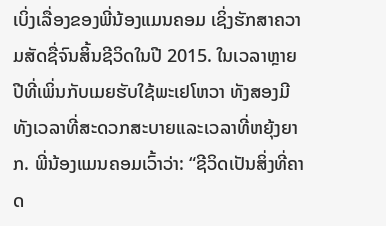ເບິ່ງເລື່ອງຂອງພີ່ນ້ອງແມນຄອມ ເຊິ່ງຮັກສາຄວາມສັດຊື່ຈົນສິ້ນຊີວິດໃນປີ 2015. ໃນເວລາຫຼາຍປີທີ່ເພິ່ນກັບເມຍຮັບໃຊ້ພະເຢໂຫວາ ທັງສອງມີທັງເວລາທີ່ສະດວກສະບາຍແລະເວລາທີ່ຫຍຸ້ງຍາກ. ພີ່ນ້ອງແມນຄອມເວົ້າວ່າ: “ຊີວິດເປັນສິ່ງທີ່ຄາດ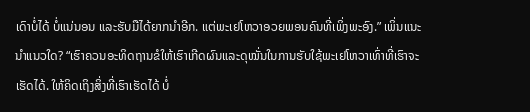ເດົາບໍ່ໄດ້ ບໍ່ແນ່ນອນ ແລະຮັບມືໄດ້ຍາກນຳອີກ. ແຕ່ພະເຢໂຫວາອວຍພອນຄົນທີ່ເພິ່ງພະອົງ.” ເພິ່ນແນະນຳແນວໃດ? “ເຮົາຄວນອະທິດຖານຂໍໃຫ້ເຮົາເກີດຜົນແລະດຸໝັ່ນໃນການຮັບໃຊ້ພະເຢໂຫວາເທົ່າທີ່ເຮົາຈະເຮັດໄດ້. ໃຫ້ຄິດເຖິງສິ່ງທີ່ເຮົາເຮັດໄດ້ ບໍ່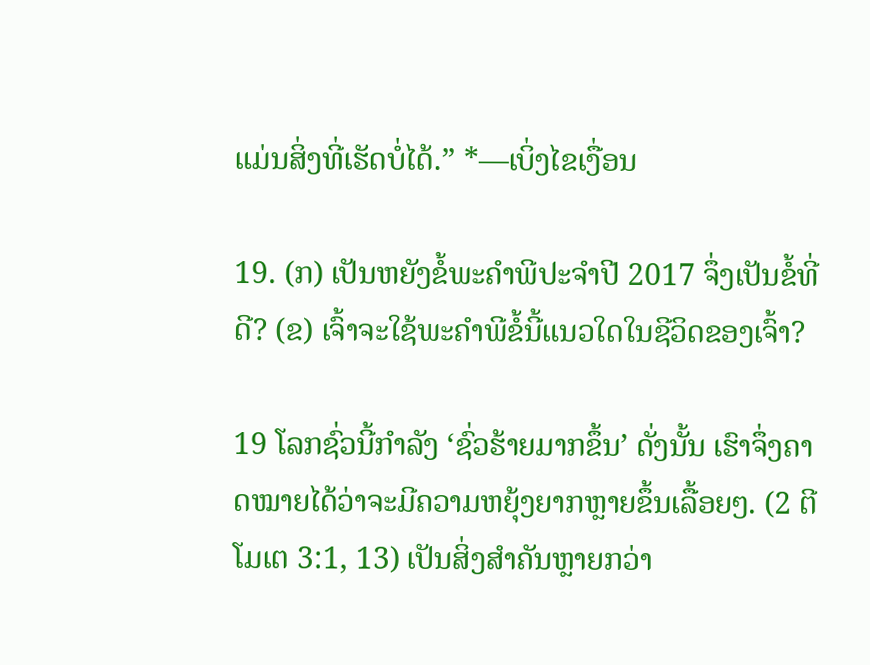ແມ່ນສິ່ງທີ່ເຮັດບໍ່ໄດ້.” *—ເບິ່ງໄຂເງື່ອນ

19. (ກ) ເປັນຫຍັງຂໍ້ພະຄຳພີປະຈຳປີ 2017 ຈຶ່ງເປັນຂໍ້ທີ່ດີ? (ຂ) ເຈົ້າຈະໃຊ້ພະຄຳພີຂໍ້ນີ້ແນວໃດໃນຊີວິດຂອງເຈົ້າ?

19 ໂລກຊົ່ວນີ້ກຳລັງ ‘ຊົ່ວຮ້າຍມາກຂຶ້ນ’ ດັ່ງນັ້ນ ເຮົາຈຶ່ງຄາດໝາຍໄດ້ວ່າຈະມີຄວາມຫຍຸ້ງຍາກຫຼາຍຂຶ້ນເລື້ອຍໆ. (2 ຕີໂມເຕ 3:1, 13) ເປັນສິ່ງສຳຄັນຫຼາຍກວ່າ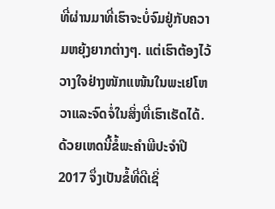ທີ່ຜ່ານມາທີ່ເຮົາຈະບໍ່ຈົມຢູ່ກັບຄວາມຫຍຸ້ງຍາກຕ່າງໆ. ແຕ່ເຮົາຕ້ອງໄວ້ວາງໃຈຢ່າງໜັກແໜ້ນໃນພະເຢໂຫວາແລະຈົດຈໍ່ໃນສິ່ງທີ່ເຮົາເຮັດໄດ້. ດ້ວຍເຫດນີ້ຂໍ້ພະຄຳພີປະຈຳປີ 2017 ຈຶ່ງເປັນຂໍ້ທີ່ດີເຊິ່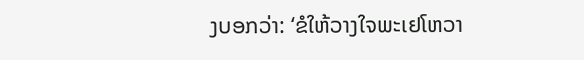ງບອກວ່າ: ‘ຂໍໃຫ້ວາງໃຈພະເຢໂຫວາ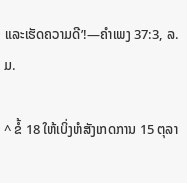ແລະເຮັດຄວາມດີ’!—ຄຳເພງ 37:3, ລ.ມ.

^ ຂໍ້ 18 ໃຫ້ເບິ່ງຫໍສັງເກດການ 15 ຕຸລາ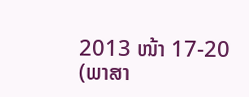2013 ໜ້າ 17-20 (ພາສາ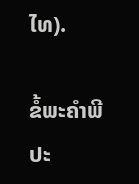ໄທ).

ຂໍ້ພະຄຳພີປະ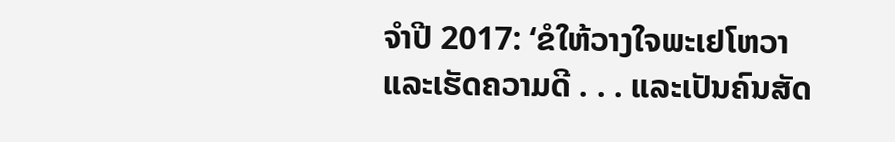ຈຳປີ 2017: ‘ຂໍໃຫ້ວາງໃຈພະເຢໂຫວາແລະເຮັດຄວາມດີ . . . ແລະເປັນຄົນສັດ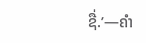ຊື່.’—ຄຳ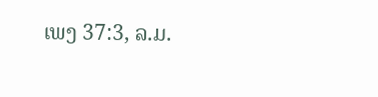ເພງ 37:3, ລ.ມ.